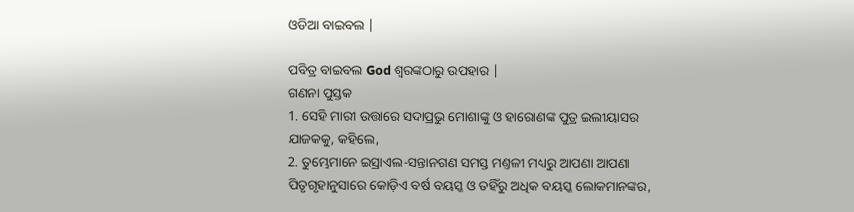ଓଡିଆ ବାଇବଲ |

ପବିତ୍ର ବାଇବଲ God ଶ୍ବରଙ୍କଠାରୁ ଉପହାର |
ଗଣନା ପୁସ୍ତକ
1. ସେହି ମାରୀ ଉତ୍ତାରେ ସଦାପ୍ରଭୁ ମୋଶାଙ୍କୁ ଓ ହାରୋଣଙ୍କ ପୁତ୍ର ଇଲୀୟାସର ଯାଜକକୁ, କହିଲେ,
2. ତୁମ୍ଭେମାନେ ଇସ୍ରାଏଲ-ସନ୍ତାନଗଣ ସମସ୍ତ ମଣ୍ତଳୀ ମଧ୍ୟରୁ ଆପଣା ଆପଣା ପିତୃଗୃହାନୁସାରେ କୋଡ଼ିଏ ବର୍ଷ ବୟସ୍କ ଓ ତହିଁରୁ ଅଧିକ ବୟସ୍କ ଲୋକମାନଙ୍କର,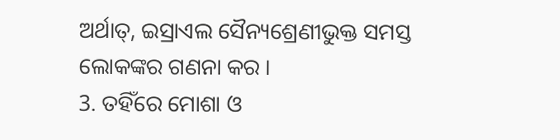ଅର୍ଥାତ୍, ଇସ୍ରାଏଲ ସୈନ୍ୟଶ୍ରେଣୀଭୁକ୍ତ ସମସ୍ତ ଲୋକଙ୍କର ଗଣନା କର ।
3. ତହିଁରେ ମୋଶା ଓ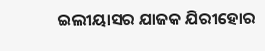ଇଲୀୟାସର ଯାଜକ ଯିରୀହୋର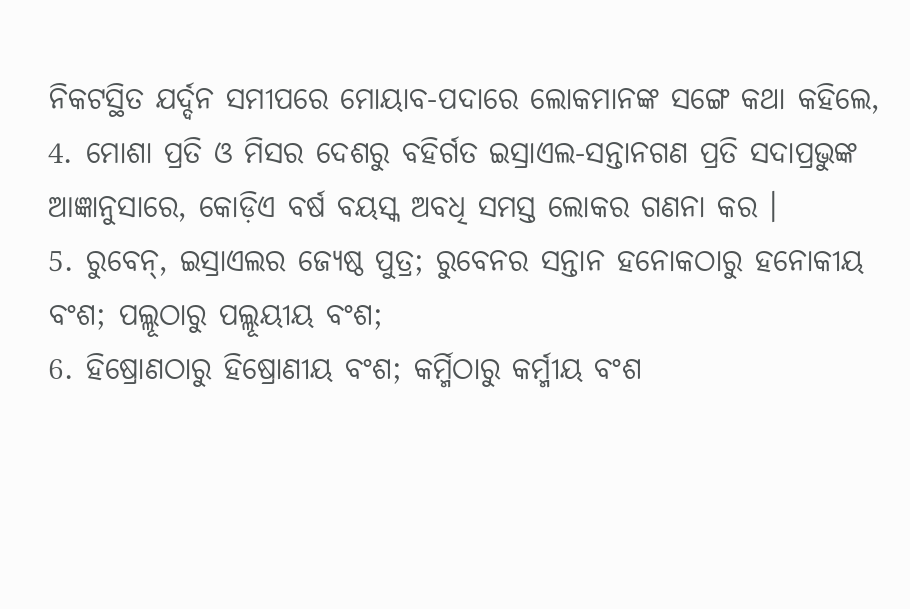ନିକଟସ୍ଥିତ ଯର୍ଦ୍ଦନ ସମୀପରେ ମୋୟାବ-ପଦାରେ ଲୋକମାନଙ୍କ ସଙ୍ଗେ କଥା କହିଲେ,
4. ମୋଶା ପ୍ରତି ଓ ମିସର ଦେଶରୁ ବହିର୍ଗତ ଇସ୍ରାଏଲ-ସନ୍ତାନଗଣ ପ୍ରତି ସଦାପ୍ରଭୁଙ୍କ ଆଜ୍ଞାନୁସାରେ, କୋଡ଼ିଏ ବର୍ଷ ବୟସ୍କ ଅବଧି ସମସ୍ତ ଲୋକର ଗଣନା କର ।
5. ରୁବେନ୍, ଇସ୍ରାଏଲର ଜ୍ୟେଷ୍ଠ ପୁତ୍ର; ରୁବେନର ସନ୍ତାନ ହନୋକଠାରୁ ହନୋକୀୟ ବଂଶ; ପଲ୍ଲୂଠାରୁ ପଲ୍ଲୂୟୀୟ ବଂଶ;
6. ହିଷ୍ରୋଣଠାରୁ ହିଷ୍ରୋଣୀୟ ବଂଶ; କର୍ମ୍ମିଠାରୁ କର୍ମ୍ମୀୟ ବଂଶ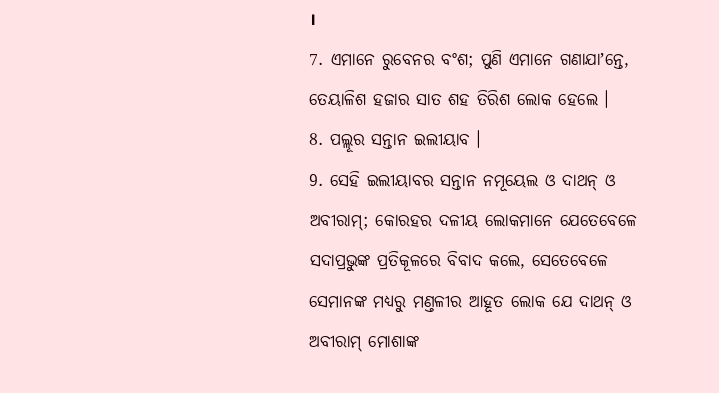।
7. ଏମାନେ ରୁବେନର ବଂଶ; ପୁଣି ଏମାନେ ଗଣାଯାʼନ୍ତେ, ତେୟାଳିଶ ହଜାର ସାତ ଶହ ତିରିଶ ଲୋକ ହେଲେ ।
8. ପଲ୍ଲୂର ସନ୍ତାନ ଇଲୀୟାବ ।
9. ସେହି ଇଲୀୟାବର ସନ୍ତାନ ନମୂୟେଲ ଓ ଦାଥନ୍ ଓ ଅବୀରାମ୍; କୋରହର ଦଳୀୟ ଲୋକମାନେ ଯେତେବେଳେ ସଦାପ୍ରଭୁଙ୍କ ପ୍ରତିକୂଳରେ ବିବାଦ କଲେ, ସେତେବେଳେ ସେମାନଙ୍କ ମଧ୍ୟରୁ ମଣ୍ତଳୀର ଆହୂତ ଲୋକ ଯେ ଦାଥନ୍ ଓ ଅବୀରାମ୍ ମୋଶାଙ୍କ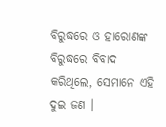ବିରୁଦ୍ଧରେ ଓ ହାରୋଣଙ୍କ ବିରୁଦ୍ଧରେ ବିବାଦ କରିଥିଲେ, ସେମାନେ ଏହି ଦୁଇ ଜଣ ।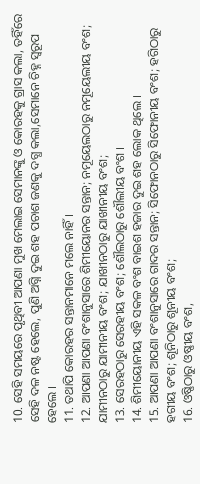10. ସେହି ସମୟରେ ପୃଥିବୀ ଆପଣା ମୁଖ ମେଲାଇ ସେମାନଙ୍କୁ ଓ କୋରହକୁ ଗ୍ରାସ କଲା, ତହିଁରେ ସେହି ଦଳ ନଷ୍ଟ ହେଲେ, ପୁଣି ଅଗ୍ନି ଦୁଇ ଶହ ପଚାଶ ଜଣକୁ ଦଗ୍ଧ କଲା,ସେମାନେ ଚିହ୍ନ ସ୍ଵରୂପ ହେଲେ ।
11. ତଥାପି କୋରହର ସନ୍ତାନମାନେ ମଲେ ନାହିଁ ।
12. ଆପଣା ଆପଣା ବଂଶାନୁସାରେ ଶିମୀୟୋନର ସନ୍ତାନ; ନମୂୟେଲଠାରୁ ନମୂୟେଲୀୟ ବଂଶ; ଯାମୀନଠାରୁ ଯାମୀନୀୟ ବଂଶ; ଯାଖୀନଠାରୁ ଯାଖୀନୀୟ ବଂଶ;
13. ସେରହଠାରୁ ସେରହୀୟ ବଂଶ; ଶୌଲଠାରୁ ଶୌଲୀୟ ବଂଶ ।
14. ଶିମୀୟୋନୀୟ ଏହି ସକଳ ବଂଶ ବାଇଶ ହଜାର ଦୁଇ ଶହ ଲୋକ ଥିଲେ ।
15. ଆପଣା ଆପଣା ବଂଶାନୁସାରେ ଗାଦର ସନ୍ତାନ; ସିଫୋନଠାରୁ ସିଫୋନୀୟ ବଂଶ; ହଗିଠାରୁ ହଗୀୟ ବଂଶ; ଶୂନିଠାରୁ ଶୂନୀୟ ବଂଶ;
16. ଓଷ୍ଣିଠାରୁ ଓଷ୍ଣୀୟ ବଂଶ,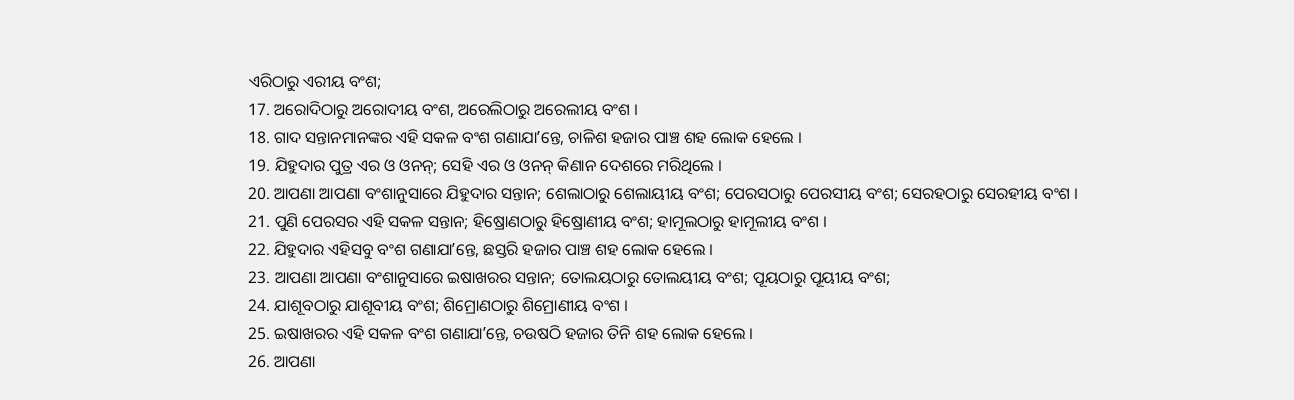ଏରିଠାରୁ ଏରୀୟ ବଂଶ;
17. ଅରୋଦିଠାରୁ ଅରୋଦୀୟ ବଂଶ, ଅରେଲିଠାରୁ ଅରେଲୀୟ ବଂଶ ।
18. ଗାଦ ସନ୍ତାନମାନଙ୍କର ଏହି ସକଳ ବଂଶ ଗଣାଯାʼନ୍ତେ, ଚାଳିଶ ହଜାର ପାଞ୍ଚ ଶହ ଲୋକ ହେଲେ ।
19. ଯିହୁଦାର ପୁତ୍ର ଏର ଓ ଓନନ୍; ସେହି ଏର ଓ ଓନନ୍ କିଣାନ ଦେଶରେ ମରିଥିଲେ ।
20. ଆପଣା ଆପଣା ବଂଶାନୁସାରେ ଯିହୁଦାର ସନ୍ତାନ; ଶେଲାଠାରୁ ଶେଲାୟୀୟ ବଂଶ; ପେରସଠାରୁ ପେରସୀୟ ବଂଶ; ସେରହଠାରୁ ସେରହୀୟ ବଂଶ ।
21. ପୁଣି ପେରସର ଏହି ସକଳ ସନ୍ତାନ; ହିଷ୍ରୋଣଠାରୁ ହିଷ୍ରୋଣୀୟ ବଂଶ; ହାମୂଲଠାରୁ ହାମୂଲୀୟ ବଂଶ ।
22. ଯିହୁଦାର ଏହିସବୁ ବଂଶ ଗଣାଯାʼନ୍ତେ, ଛସ୍ତରି ହଜାର ପାଞ୍ଚ ଶହ ଲୋକ ହେଲେ ।
23. ଆପଣା ଆପଣା ବଂଶାନୁସାରେ ଇଷାଖରର ସନ୍ତାନ; ତୋଲୟଠାରୁ ତୋଲୟୀୟ ବଂଶ; ପୂୟଠାରୁ ପୂୟୀୟ ବଂଶ;
24. ଯାଶୂବଠାରୁ ଯାଶୂବୀୟ ବଂଶ; ଶିମ୍ରୋଣଠାରୁ ଶିମ୍ରୋଣୀୟ ବଂଶ ।
25. ଇଷାଖରର ଏହି ସକଳ ବଂଶ ଗଣାଯାʼନ୍ତେ, ଚଉଷଠି ହଜାର ତିନି ଶହ ଲୋକ ହେଲେ ।
26. ଆପଣା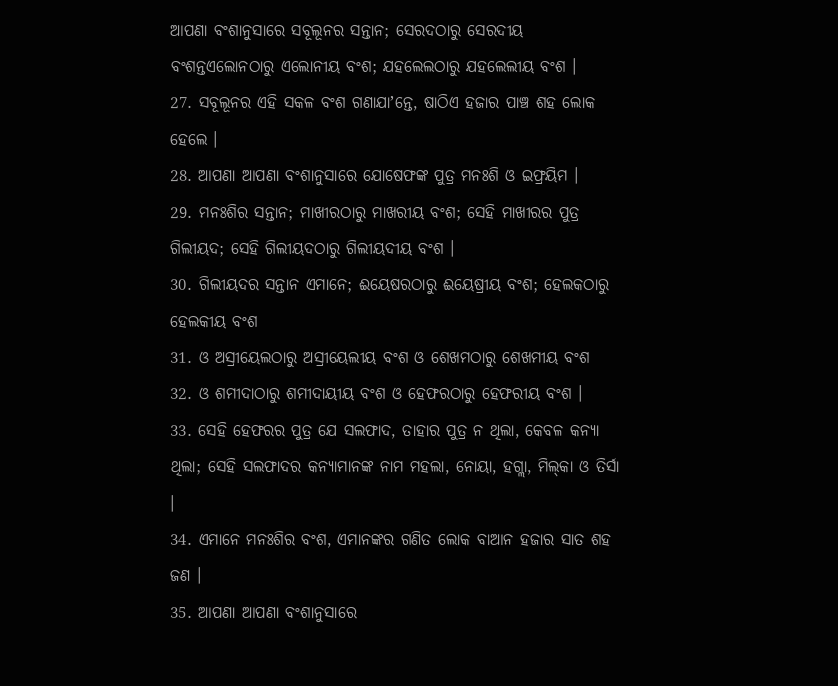ଆପଣା ବଂଶାନୁସାରେ ସବୂଲୂନର ସନ୍ତାନ; ସେରଦଠାରୁ ସେରଦୀୟ ବଂଶନ୍ତଏଲୋନଠାରୁ ଏଲୋନୀୟ ବଂଶ; ଯହଲେଲଠାରୁ ଯହଲେଲୀୟ ବଂଶ ।
27. ସବୂଲୂନର ଏହି ସକଳ ବଂଶ ଗଣାଯାʼନ୍ତେ, ଷାଠିଏ ହଜାର ପାଞ୍ଚ ଶହ ଲୋକ ହେଲେ ।
28. ଆପଣା ଆପଣା ବଂଶାନୁସାରେ ଯୋଷେଫଙ୍କ ପୁତ୍ର ମନଃଶି ଓ ଇଫ୍ରୟିମ ।
29. ମନଃଶିର ସନ୍ତାନ; ମାଖୀରଠାରୁ ମାଖରୀୟ ବଂଶ; ସେହି ମାଖୀରର ପୁତ୍ର ଗିଲୀୟଦ; ସେହି ଗିଲୀୟଦଠାରୁ ଗିଲୀୟଦୀୟ ବଂଶ ।
30. ଗିଲୀୟଦର ସନ୍ତାନ ଏମାନେ; ଈୟେଷରଠାରୁ ଈୟେଷ୍ରୀୟ ବଂଶ; ହେଲକଠାରୁ ହେଲକୀୟ ବଂଶ
31. ଓ ଅସ୍ରୀୟେଲଠାରୁ ଅସ୍ରୀୟେଲୀୟ ବଂଶ ଓ ଶେଖମଠାରୁ ଶେଖମୀୟ ବଂଶ
32. ଓ ଶମୀଦାଠାରୁ ଶମୀଦାୟୀୟ ବଂଶ ଓ ହେଫରଠାରୁ ହେଫରୀୟ ବଂଶ ।
33. ସେହି ହେଫରର ପୁତ୍ର ଯେ ସଲଫାଦ, ତାହାର ପୁତ୍ର ନ ଥିଲା, କେବଳ କନ୍ୟା ଥିଲା; ସେହି ସଲଫାଦର କନ୍ୟାମାନଙ୍କ ନାମ ମହଲା, ନୋୟା, ହଗ୍ଲା, ମିଲ୍‍କା ଓ ତିର୍ସା ।
34. ଏମାନେ ମନଃଶିର ବଂଶ, ଏମାନଙ୍କର ଗଣିତ ଲୋକ ବାଆନ ହଜାର ସାତ ଶହ ଜଣ ।
35. ଆପଣା ଆପଣା ବଂଶାନୁସାରେ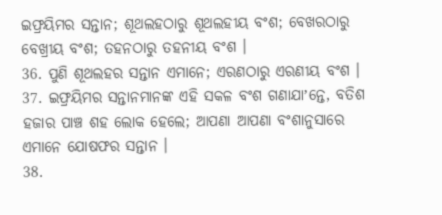ଇଫ୍ରୟିମର ସନ୍ତାନ; ଶୂଥଲହଠାରୁ ଶୂଥଲହୀୟ ବଂଶ; ବେଖରଠାରୁ ବେଖ୍ରୀୟ ବଂଶ; ତହନଠାରୁ ତହନୀୟ ବଂଶ ।
36. ପୁଣି ଶୂଥଲହର ସନ୍ତାନ ଏମାନେ; ଏରଣଠାରୁ ଏରଣୀୟ ବଂଶ ।
37. ଇଫ୍ରୟିମର ସନ୍ତାନମାନଙ୍କ ଏହି ସକଳ ବଂଶ ଗଣାଯାʼନ୍ତେ, ବତିଶ ହଜାର ପାଞ୍ଚ ଶହ ଲୋକ ହେଲେ; ଆପଣା ଆପଣା ବଂଶାନୁସାରେ ଏମାନେ ଯୋଷଫର ସନ୍ତାନ ।
38.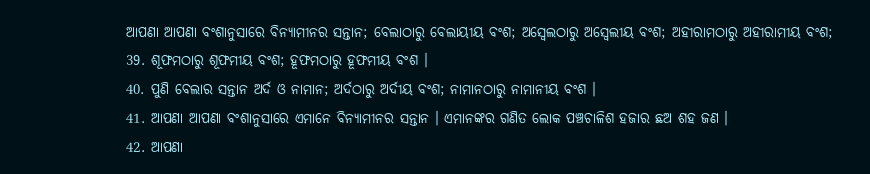ଆପଣା ଆପଣା ବଂଶାନୁସାରେ ବିନ୍ୟାମୀନର ସନ୍ତାନ; ବେଲାଠାରୁ ବେଲାୟୀୟ ବଂଶ; ଅସ୍ବେଲଠାରୁ ଅସ୍ବେଲୀୟ ବଂଶ; ଅହୀରାମଠାରୁ ଅହୀରାମୀୟ ବଂଶ;
39. ଶୂଫମଠାରୁ ଶୂଫମୀୟ ବଂଶ; ହୂଫମଠାରୁ ହୂଫମୀୟ ବଂଶ ।
40. ପୁଣି ବେଲାର ସନ୍ତାନ ଅର୍ଦ ଓ ନାମାନ; ଅର୍ଦଠାରୁ ଅର୍ଦୀୟ ବଂଶ; ନାମାନଠାରୁ ନାମାନୀୟ ବଂଶ ।
41. ଆପଣା ଆପଣା ବଂଶାନୁସାରେ ଏମାନେ ବିନ୍ୟାମୀନର ସନ୍ତାନ । ଏମାନଙ୍କର ଗଣିତ ଲୋକ ପଞ୍ଚଚାଳିଶ ହଜାର ଛଅ ଶହ ଜଣ ।
42. ଆପଣା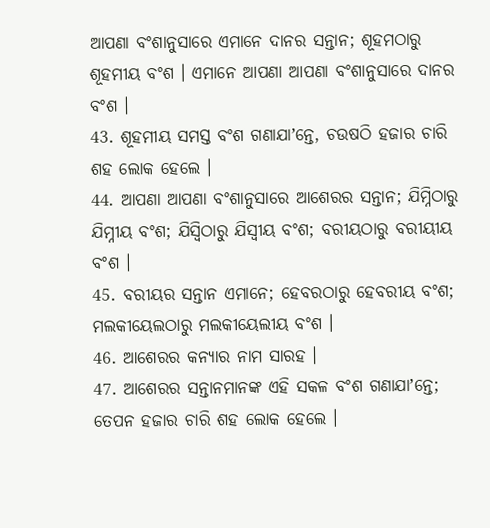ଆପଣା ବଂଶାନୁସାରେ ଏମାନେ ଦାନର ସନ୍ତାନ; ଶୂହମଠାରୁ ଶୂହମୀୟ ବଂଶ । ଏମାନେ ଆପଣା ଆପଣା ବଂଶାନୁସାରେ ଦାନର ବଂଶ ।
43. ଶୂହମୀୟ ସମସ୍ତ ବଂଶ ଗଣାଯାʼନ୍ତେ, ଚଉଷଠି ହଜାର ଚାରି ଶହ ଲୋକ ହେଲେ ।
44. ଆପଣା ଆପଣା ବଂଶାନୁସାରେ ଆଶେରର ସନ୍ତାନ; ଯିମ୍ନିଠାରୁ ଯିମ୍ନୀୟ ବଂଶ; ଯିସ୍ବିଠାରୁ ଯିସ୍ବୀୟ ବଂଶ; ବରୀୟଠାରୁ ବରୀୟୀୟ ବଂଶ ।
45. ବରୀୟର ସନ୍ତାନ ଏମାନେ; ହେବରଠାରୁ ହେବରୀୟ ବଂଶ; ମଲକୀୟେଲଠାରୁ ମଲକୀୟେଲୀୟ ବଂଶ ।
46. ଆଶେରର କନ୍ୟାର ନାମ ସାରହ ।
47. ଆଶେରର ସନ୍ତାନମାନଙ୍କ ଏହି ସକଳ ବଂଶ ଗଣାଯାʼନ୍ତେ; ତେପନ ହଜାର ଚାରି ଶହ ଲୋକ ହେଲେ ।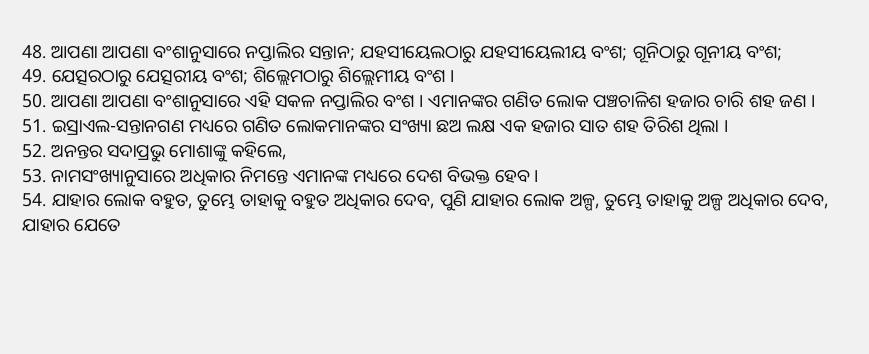48. ଆପଣା ଆପଣା ବଂଶାନୁସାରେ ନପ୍ତାଲିର ସନ୍ତାନ; ଯହସୀୟେଲଠାରୁ ଯହସୀୟେଲୀୟ ବଂଶ; ଗୂନିଠାରୁ ଗୂନୀୟ ବଂଶ;
49. ଯେତ୍ସରଠାରୁ ଯେତ୍ସରୀୟ ବଂଶ; ଶିଲ୍ଲେମଠାରୁ ଶିଲ୍ଲେମୀୟ ବଂଶ ।
50. ଆପଣା ଆପଣା ବଂଶାନୁସାରେ ଏହି ସକଳ ନପ୍ତାଲିର ବଂଶ । ଏମାନଙ୍କର ଗଣିତ ଲୋକ ପଞ୍ଚଚାଳିଶ ହଜାର ଚାରି ଶହ ଜଣ ।
51. ଇସ୍ରାଏଲ-ସନ୍ତାନଗଣ ମଧ୍ୟରେ ଗଣିତ ଲୋକମାନଙ୍କର ସଂଖ୍ୟା ଛଅ ଲକ୍ଷ ଏକ ହଜାର ସାତ ଶହ ତିରିଶ ଥିଲା ।
52. ଅନନ୍ତର ସଦାପ୍ରଭୁ ମୋଶାଙ୍କୁ କହିଲେ,
53. ନାମସଂଖ୍ୟାନୁସାରେ ଅଧିକାର ନିମନ୍ତେ ଏମାନଙ୍କ ମଧ୍ୟରେ ଦେଶ ବିଭକ୍ତ ହେବ ।
54. ଯାହାର ଲୋକ ବହୁତ, ତୁମ୍ଭେ ତାହାକୁ ବହୁତ ଅଧିକାର ଦେବ, ପୁଣି ଯାହାର ଲୋକ ଅଳ୍ପ, ତୁମ୍ଭେ ତାହାକୁ ଅଳ୍ପ ଅଧିକାର ଦେବ, ଯାହାର ଯେତେ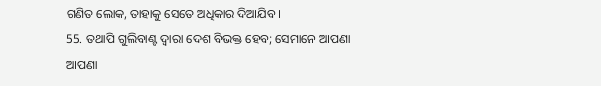ଗଣିତ ଲୋକ, ତାହାକୁ ସେତେ ଅଧିକାର ଦିଆଯିବ ।
55. ତଥାପି ଗୁଲିବାଣ୍ଟ ଦ୍ଵାରା ଦେଶ ବିଭକ୍ତ ହେବ; ସେମାନେ ଆପଣା ଆପଣା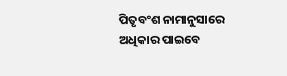ପିତୃବଂଶ ନାମାନୁସାରେ ଅଧିକାର ପାଇବେ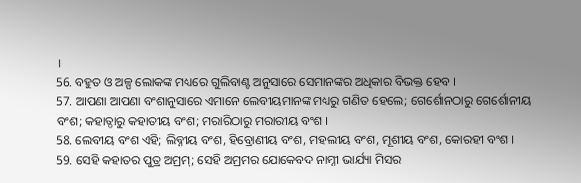।
56. ବହୁତ ଓ ଅଳ୍ପ ଲୋକଙ୍କ ମଧ୍ୟରେ ଗୁଲିବାଣ୍ଟ ଅନୁସାରେ ସେମାନଙ୍କର ଅଧିକାର ବିଭକ୍ତ ହେବ ।
57. ଆପଣା ଆପଣା ବଂଶାନୁସାରେ ଏମାନେ ଲେବୀୟମାନଙ୍କ ମଧ୍ୟରୁ ଗଣିତ ହେଲେ; ଗେର୍ଶୋନଠାରୁ ଗେର୍ଶୋନୀୟ ବଂଶ; କହାତ୍ଠାରୁ କହାତୀୟ ବଂଶ; ମରାରିଠାରୁ ମରାରୀୟ ବଂଶ ।
58. ଲେବୀୟ ବଂଶ ଏହି; ଲିବ୍ନୀୟ ବଂଶ, ହିବ୍ରୋଣୀୟ ବଂଶ, ମହଲୀୟ ବଂଶ, ମୂଶୀୟ ବଂଶ, କୋରହୀ ବଂଶ ।
59. ସେହି କହାତର ପୁତ୍ର ଅମ୍ରମ୍; ସେହି ଅମ୍ରମର ଯୋକେବଦ ନାମ୍ନୀ ଭାର୍ଯ୍ୟା ମିସର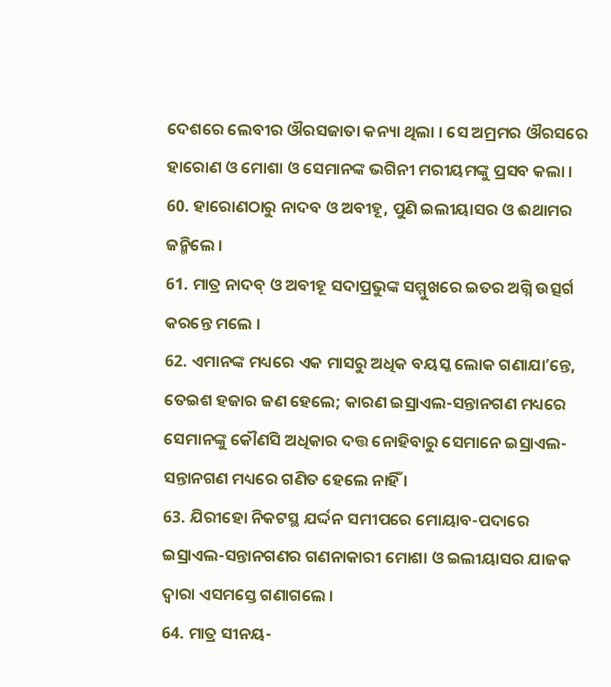ଦେଶରେ ଲେବୀର ଔରସଜାତା କନ୍ୟା ଥିଲା । ସେ ଅମ୍ରମର ଔରସରେ ହାରୋଣ ଓ ମୋଶା ଓ ସେମାନଙ୍କ ଭଗିନୀ ମରୀୟମଙ୍କୁ ପ୍ରସବ କଲା ।
60. ହାରୋଣଠାରୁ ନାଦବ ଓ ଅବୀହୂ, ପୁଣି ଇଲୀୟାସର ଓ ଈଥାମର ଜନ୍ମିଲେ ।
61. ମାତ୍ର ନାଦବ୍ ଓ ଅବୀହୂ ସଦାପ୍ରଭୁଙ୍କ ସମ୍ମୁଖରେ ଇତର ଅଗ୍ନି ଉତ୍ସର୍ଗ କରନ୍ତେ ମଲେ ।
62. ଏମାନଙ୍କ ମଧ୍ୟରେ ଏକ ମାସରୁ ଅଧିକ ବୟସ୍କ ଲୋକ ଗଣାଯାʼନ୍ତେ, ତେଇଶ ହଜାର ଜଣ ହେଲେ; କାରଣ ଇସ୍ରାଏଲ-ସନ୍ତାନଗଣ ମଧ୍ୟରେ ସେମାନଙ୍କୁ କୌଣସି ଅଧିକାର ଦତ୍ତ ନୋହିବାରୁ ସେମାନେ ଇସ୍ରାଏଲ-ସନ୍ତାନଗଣ ମଧ୍ୟରେ ଗଣିତ ହେଲେ ନାହିଁ ।
63. ଯିରୀହୋ ନିକଟସ୍ଥ ଯର୍ଦ୍ଦନ ସମୀପରେ ମୋୟାବ-ପଦାରେ ଇସ୍ରାଏଲ-ସନ୍ତାନଗଣର ଗଣନାକାରୀ ମୋଶା ଓ ଇଲୀୟାସର ଯାଜକ ଦ୍ଵାରା ଏସମସ୍ତେ ଗଣାଗଲେ ।
64. ମାତ୍ର ସୀନୟ-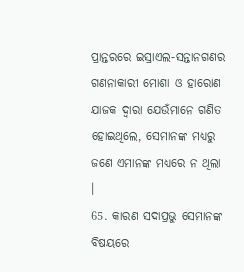ପ୍ରାନ୍ତରରେ ଇସ୍ରାଏଲ-ସନ୍ତାନଗଣର ଗଣନାକାରୀ ମୋଶା ଓ ହାରୋଣ ଯାଜକ ଦ୍ଵାରା ଯେଉଁମାନେ ଗଣିତ ହୋଇଥିଲେ, ସେମାନଙ୍କ ମଧ୍ୟରୁ ଜଣେ ଏମାନଙ୍କ ମଧ୍ୟରେ ନ ଥିଲା ।
65. କାରଣ ସଦାପ୍ରଭୁ ସେମାନଙ୍କ ବିଷୟରେ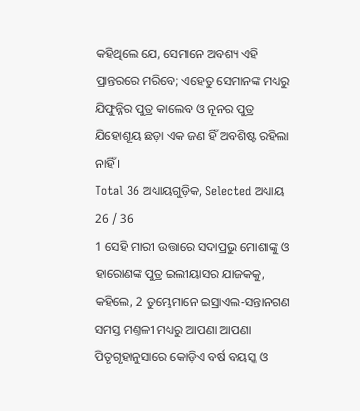କହିଥିଲେ ଯେ, ସେମାନେ ଅବଶ୍ୟ ଏହି ପ୍ରାନ୍ତରରେ ମରିବେ; ଏହେତୁ ସେମାନଙ୍କ ମଧ୍ୟରୁ ଯିଫୁନ୍ନିର ପୁତ୍ର କାଲେବ ଓ ନୂନର ପୁତ୍ର ଯିହୋଶୂୟ ଛଡ଼ା ଏକ ଜଣ ହିଁ ଅବଶିଷ୍ଟ ରହିଲା ନାହିଁ ।
Total 36 ଅଧ୍ୟାୟଗୁଡ଼ିକ, Selected ଅଧ୍ୟାୟ 26 / 36
1 ସେହି ମାରୀ ଉତ୍ତାରେ ସଦାପ୍ରଭୁ ମୋଶାଙ୍କୁ ଓ ହାରୋଣଙ୍କ ପୁତ୍ର ଇଲୀୟାସର ଯାଜକକୁ, କହିଲେ, 2 ତୁମ୍ଭେମାନେ ଇସ୍ରାଏଲ-ସନ୍ତାନଗଣ ସମସ୍ତ ମଣ୍ତଳୀ ମଧ୍ୟରୁ ଆପଣା ଆପଣା ପିତୃଗୃହାନୁସାରେ କୋଡ଼ିଏ ବର୍ଷ ବୟସ୍କ ଓ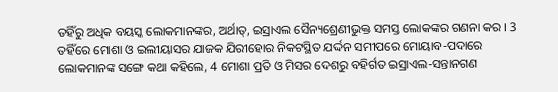ତହିଁରୁ ଅଧିକ ବୟସ୍କ ଲୋକମାନଙ୍କର, ଅର୍ଥାତ୍, ଇସ୍ରାଏଲ ସୈନ୍ୟଶ୍ରେଣୀଭୁକ୍ତ ସମସ୍ତ ଲୋକଙ୍କର ଗଣନା କର । 3 ତହିଁରେ ମୋଶା ଓ ଇଲୀୟାସର ଯାଜକ ଯିରୀହୋର ନିକଟସ୍ଥିତ ଯର୍ଦ୍ଦନ ସମୀପରେ ମୋୟାବ-ପଦାରେ ଲୋକମାନଙ୍କ ସଙ୍ଗେ କଥା କହିଲେ, 4 ମୋଶା ପ୍ରତି ଓ ମିସର ଦେଶରୁ ବହିର୍ଗତ ଇସ୍ରାଏଲ-ସନ୍ତାନଗଣ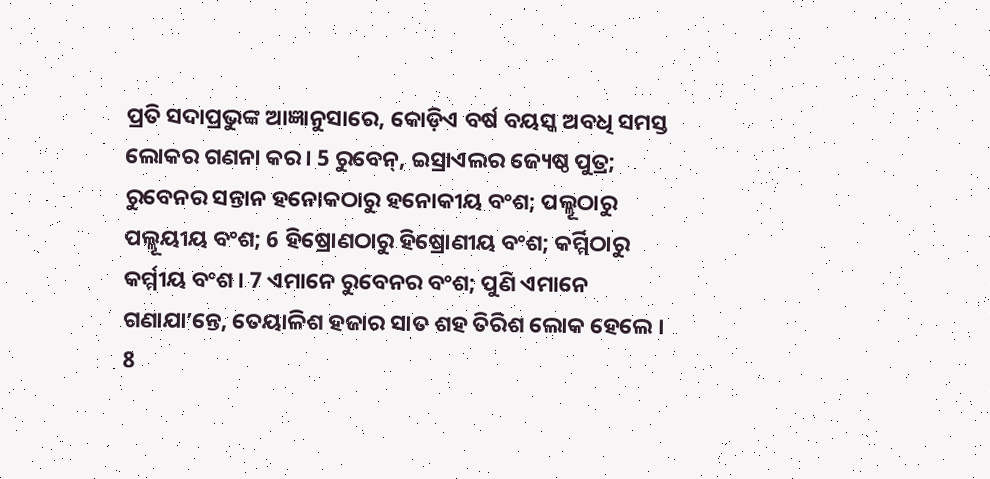ପ୍ରତି ସଦାପ୍ରଭୁଙ୍କ ଆଜ୍ଞାନୁସାରେ, କୋଡ଼ିଏ ବର୍ଷ ବୟସ୍କ ଅବଧି ସମସ୍ତ ଲୋକର ଗଣନା କର । 5 ରୁବେନ୍, ଇସ୍ରାଏଲର ଜ୍ୟେଷ୍ଠ ପୁତ୍ର; ରୁବେନର ସନ୍ତାନ ହନୋକଠାରୁ ହନୋକୀୟ ବଂଶ; ପଲ୍ଲୂଠାରୁ ପଲ୍ଲୂୟୀୟ ବଂଶ; 6 ହିଷ୍ରୋଣଠାରୁ ହିଷ୍ରୋଣୀୟ ବଂଶ; କର୍ମ୍ମିଠାରୁ କର୍ମ୍ମୀୟ ବଂଶ । 7 ଏମାନେ ରୁବେନର ବଂଶ; ପୁଣି ଏମାନେ ଗଣାଯାʼନ୍ତେ, ତେୟାଳିଶ ହଜାର ସାତ ଶହ ତିରିଶ ଲୋକ ହେଲେ । 8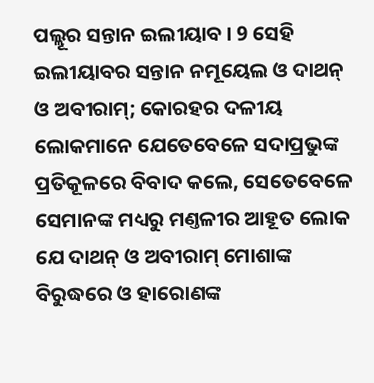ପଲ୍ଲୂର ସନ୍ତାନ ଇଲୀୟାବ । 9 ସେହି ଇଲୀୟାବର ସନ୍ତାନ ନମୂୟେଲ ଓ ଦାଥନ୍ ଓ ଅବୀରାମ୍; କୋରହର ଦଳୀୟ ଲୋକମାନେ ଯେତେବେଳେ ସଦାପ୍ରଭୁଙ୍କ ପ୍ରତିକୂଳରେ ବିବାଦ କଲେ, ସେତେବେଳେ ସେମାନଙ୍କ ମଧ୍ୟରୁ ମଣ୍ତଳୀର ଆହୂତ ଲୋକ ଯେ ଦାଥନ୍ ଓ ଅବୀରାମ୍ ମୋଶାଙ୍କ ବିରୁଦ୍ଧରେ ଓ ହାରୋଣଙ୍କ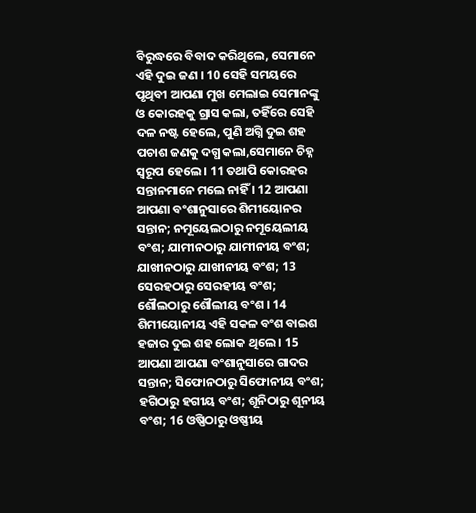ବିରୁଦ୍ଧରେ ବିବାଦ କରିଥିଲେ, ସେମାନେ ଏହି ଦୁଇ ଜଣ । 10 ସେହି ସମୟରେ ପୃଥିବୀ ଆପଣା ମୁଖ ମେଲାଇ ସେମାନଙ୍କୁ ଓ କୋରହକୁ ଗ୍ରାସ କଲା, ତହିଁରେ ସେହି ଦଳ ନଷ୍ଟ ହେଲେ, ପୁଣି ଅଗ୍ନି ଦୁଇ ଶହ ପଚାଶ ଜଣକୁ ଦଗ୍ଧ କଲା,ସେମାନେ ଚିହ୍ନ ସ୍ଵରୂପ ହେଲେ । 11 ତଥାପି କୋରହର ସନ୍ତାନମାନେ ମଲେ ନାହିଁ । 12 ଆପଣା ଆପଣା ବଂଶାନୁସାରେ ଶିମୀୟୋନର ସନ୍ତାନ; ନମୂୟେଲଠାରୁ ନମୂୟେଲୀୟ ବଂଶ; ଯାମୀନଠାରୁ ଯାମୀନୀୟ ବଂଶ; ଯାଖୀନଠାରୁ ଯାଖୀନୀୟ ବଂଶ; 13 ସେରହଠାରୁ ସେରହୀୟ ବଂଶ; ଶୌଲଠାରୁ ଶୌଲୀୟ ବଂଶ । 14 ଶିମୀୟୋନୀୟ ଏହି ସକଳ ବଂଶ ବାଇଶ ହଜାର ଦୁଇ ଶହ ଲୋକ ଥିଲେ । 15 ଆପଣା ଆପଣା ବଂଶାନୁସାରେ ଗାଦର ସନ୍ତାନ; ସିଫୋନଠାରୁ ସିଫୋନୀୟ ବଂଶ; ହଗିଠାରୁ ହଗୀୟ ବଂଶ; ଶୂନିଠାରୁ ଶୂନୀୟ ବଂଶ; 16 ଓଷ୍ଣିଠାରୁ ଓଷ୍ଣୀୟ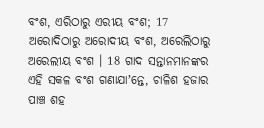ବଂଶ, ଏରିଠାରୁ ଏରୀୟ ବଂଶ; 17 ଅରୋଦିଠାରୁ ଅରୋଦୀୟ ବଂଶ, ଅରେଲିଠାରୁ ଅରେଲୀୟ ବଂଶ । 18 ଗାଦ ସନ୍ତାନମାନଙ୍କର ଏହି ସକଳ ବଂଶ ଗଣାଯାʼନ୍ତେ, ଚାଳିଶ ହଜାର ପାଞ୍ଚ ଶହ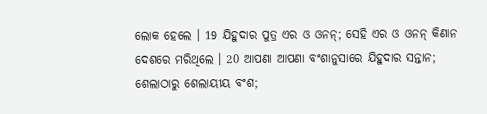ଲୋକ ହେଲେ । 19 ଯିହୁଦାର ପୁତ୍ର ଏର ଓ ଓନନ୍; ସେହି ଏର ଓ ଓନନ୍ କିଣାନ ଦେଶରେ ମରିଥିଲେ । 20 ଆପଣା ଆପଣା ବଂଶାନୁସାରେ ଯିହୁଦାର ସନ୍ତାନ; ଶେଲାଠାରୁ ଶେଲାୟୀୟ ବଂଶ;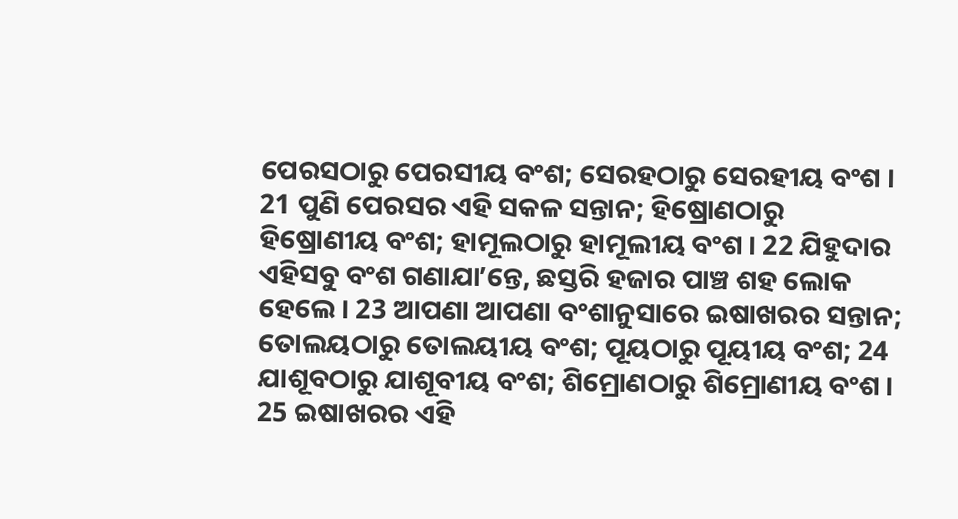ପେରସଠାରୁ ପେରସୀୟ ବଂଶ; ସେରହଠାରୁ ସେରହୀୟ ବଂଶ । 21 ପୁଣି ପେରସର ଏହି ସକଳ ସନ୍ତାନ; ହିଷ୍ରୋଣଠାରୁ ହିଷ୍ରୋଣୀୟ ବଂଶ; ହାମୂଲଠାରୁ ହାମୂଲୀୟ ବଂଶ । 22 ଯିହୁଦାର ଏହିସବୁ ବଂଶ ଗଣାଯାʼନ୍ତେ, ଛସ୍ତରି ହଜାର ପାଞ୍ଚ ଶହ ଲୋକ ହେଲେ । 23 ଆପଣା ଆପଣା ବଂଶାନୁସାରେ ଇଷାଖରର ସନ୍ତାନ; ତୋଲୟଠାରୁ ତୋଲୟୀୟ ବଂଶ; ପୂୟଠାରୁ ପୂୟୀୟ ବଂଶ; 24 ଯାଶୂବଠାରୁ ଯାଶୂବୀୟ ବଂଶ; ଶିମ୍ରୋଣଠାରୁ ଶିମ୍ରୋଣୀୟ ବଂଶ । 25 ଇଷାଖରର ଏହି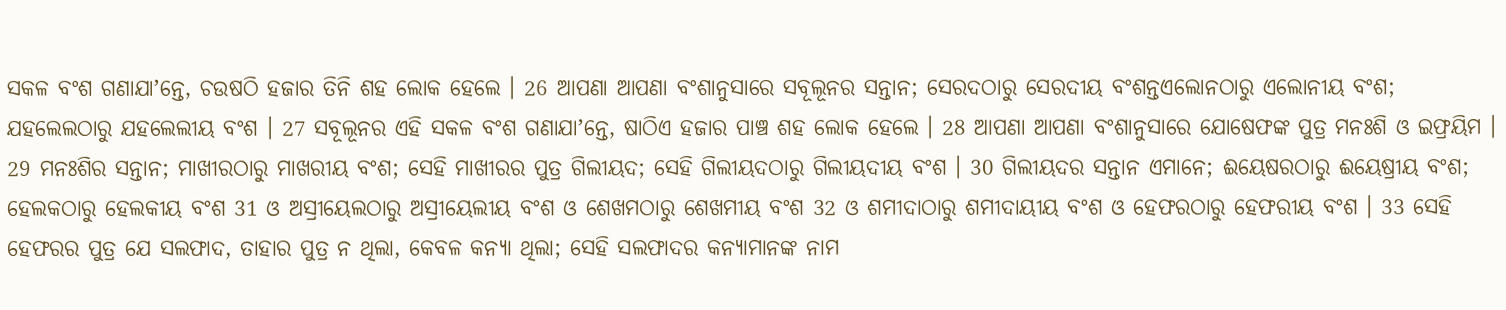ସକଳ ବଂଶ ଗଣାଯାʼନ୍ତେ, ଚଉଷଠି ହଜାର ତିନି ଶହ ଲୋକ ହେଲେ । 26 ଆପଣା ଆପଣା ବଂଶାନୁସାରେ ସବୂଲୂନର ସନ୍ତାନ; ସେରଦଠାରୁ ସେରଦୀୟ ବଂଶନ୍ତଏଲୋନଠାରୁ ଏଲୋନୀୟ ବଂଶ; ଯହଲେଲଠାରୁ ଯହଲେଲୀୟ ବଂଶ । 27 ସବୂଲୂନର ଏହି ସକଳ ବଂଶ ଗଣାଯାʼନ୍ତେ, ଷାଠିଏ ହଜାର ପାଞ୍ଚ ଶହ ଲୋକ ହେଲେ । 28 ଆପଣା ଆପଣା ବଂଶାନୁସାରେ ଯୋଷେଫଙ୍କ ପୁତ୍ର ମନଃଶି ଓ ଇଫ୍ରୟିମ । 29 ମନଃଶିର ସନ୍ତାନ; ମାଖୀରଠାରୁ ମାଖରୀୟ ବଂଶ; ସେହି ମାଖୀରର ପୁତ୍ର ଗିଲୀୟଦ; ସେହି ଗିଲୀୟଦଠାରୁ ଗିଲୀୟଦୀୟ ବଂଶ । 30 ଗିଲୀୟଦର ସନ୍ତାନ ଏମାନେ; ଈୟେଷରଠାରୁ ଈୟେଷ୍ରୀୟ ବଂଶ; ହେଲକଠାରୁ ହେଲକୀୟ ବଂଶ 31 ଓ ଅସ୍ରୀୟେଲଠାରୁ ଅସ୍ରୀୟେଲୀୟ ବଂଶ ଓ ଶେଖମଠାରୁ ଶେଖମୀୟ ବଂଶ 32 ଓ ଶମୀଦାଠାରୁ ଶମୀଦାୟୀୟ ବଂଶ ଓ ହେଫରଠାରୁ ହେଫରୀୟ ବଂଶ । 33 ସେହି ହେଫରର ପୁତ୍ର ଯେ ସଲଫାଦ, ତାହାର ପୁତ୍ର ନ ଥିଲା, କେବଳ କନ୍ୟା ଥିଲା; ସେହି ସଲଫାଦର କନ୍ୟାମାନଙ୍କ ନାମ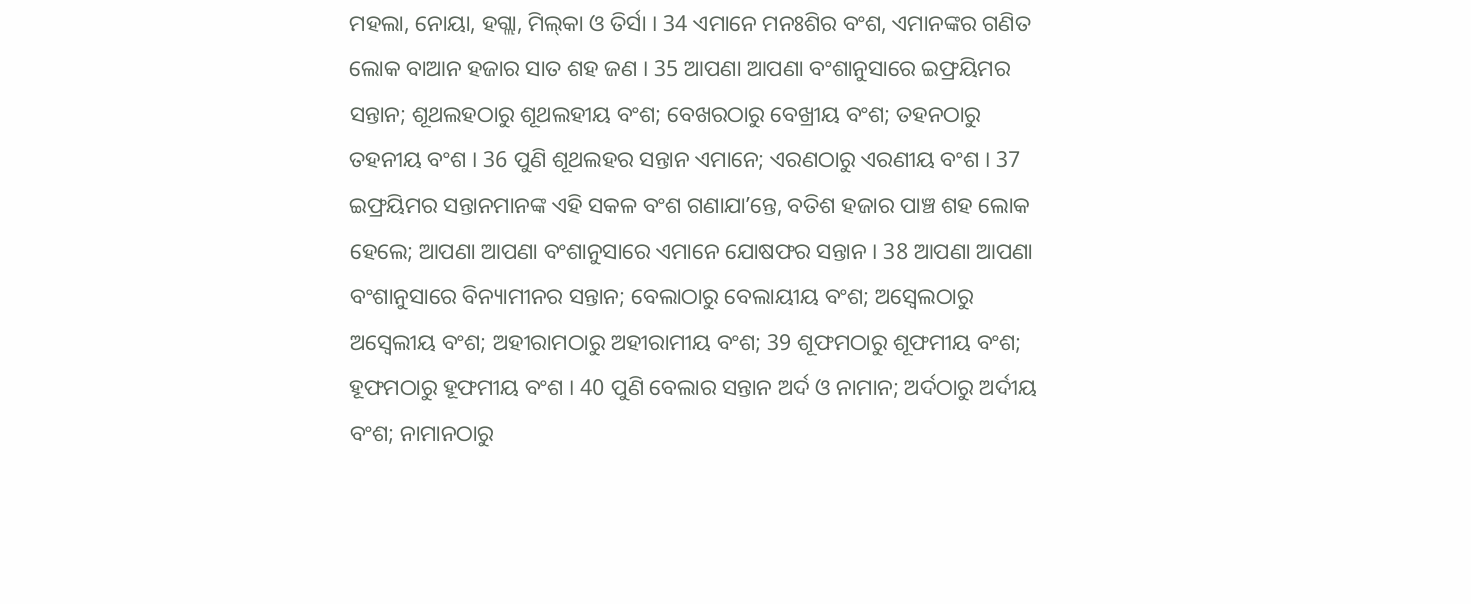ମହଲା, ନୋୟା, ହଗ୍ଲା, ମିଲ୍‍କା ଓ ତିର୍ସା । 34 ଏମାନେ ମନଃଶିର ବଂଶ, ଏମାନଙ୍କର ଗଣିତ ଲୋକ ବାଆନ ହଜାର ସାତ ଶହ ଜଣ । 35 ଆପଣା ଆପଣା ବଂଶାନୁସାରେ ଇଫ୍ରୟିମର ସନ୍ତାନ; ଶୂଥଲହଠାରୁ ଶୂଥଲହୀୟ ବଂଶ; ବେଖରଠାରୁ ବେଖ୍ରୀୟ ବଂଶ; ତହନଠାରୁ ତହନୀୟ ବଂଶ । 36 ପୁଣି ଶୂଥଲହର ସନ୍ତାନ ଏମାନେ; ଏରଣଠାରୁ ଏରଣୀୟ ବଂଶ । 37 ଇଫ୍ରୟିମର ସନ୍ତାନମାନଙ୍କ ଏହି ସକଳ ବଂଶ ଗଣାଯାʼନ୍ତେ, ବତିଶ ହଜାର ପାଞ୍ଚ ଶହ ଲୋକ ହେଲେ; ଆପଣା ଆପଣା ବଂଶାନୁସାରେ ଏମାନେ ଯୋଷଫର ସନ୍ତାନ । 38 ଆପଣା ଆପଣା ବଂଶାନୁସାରେ ବିନ୍ୟାମୀନର ସନ୍ତାନ; ବେଲାଠାରୁ ବେଲାୟୀୟ ବଂଶ; ଅସ୍ବେଲଠାରୁ ଅସ୍ବେଲୀୟ ବଂଶ; ଅହୀରାମଠାରୁ ଅହୀରାମୀୟ ବଂଶ; 39 ଶୂଫମଠାରୁ ଶୂଫମୀୟ ବଂଶ; ହୂଫମଠାରୁ ହୂଫମୀୟ ବଂଶ । 40 ପୁଣି ବେଲାର ସନ୍ତାନ ଅର୍ଦ ଓ ନାମାନ; ଅର୍ଦଠାରୁ ଅର୍ଦୀୟ ବଂଶ; ନାମାନଠାରୁ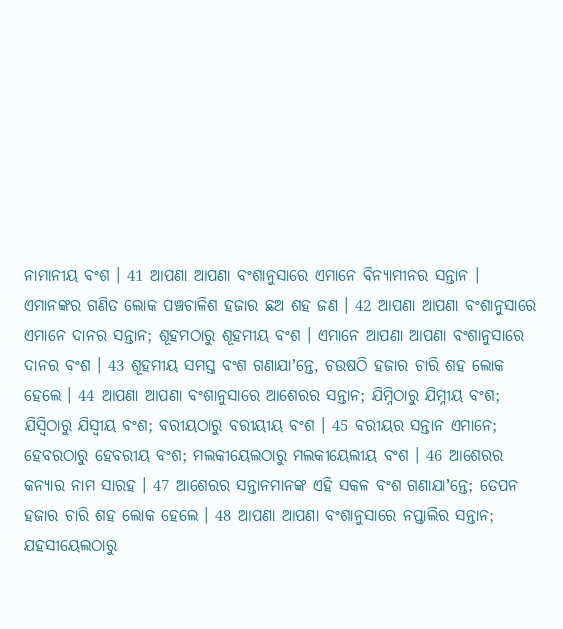ନାମାନୀୟ ବଂଶ । 41 ଆପଣା ଆପଣା ବଂଶାନୁସାରେ ଏମାନେ ବିନ୍ୟାମୀନର ସନ୍ତାନ । ଏମାନଙ୍କର ଗଣିତ ଲୋକ ପଞ୍ଚଚାଳିଶ ହଜାର ଛଅ ଶହ ଜଣ । 42 ଆପଣା ଆପଣା ବଂଶାନୁସାରେ ଏମାନେ ଦାନର ସନ୍ତାନ; ଶୂହମଠାରୁ ଶୂହମୀୟ ବଂଶ । ଏମାନେ ଆପଣା ଆପଣା ବଂଶାନୁସାରେ ଦାନର ବଂଶ । 43 ଶୂହମୀୟ ସମସ୍ତ ବଂଶ ଗଣାଯାʼନ୍ତେ, ଚଉଷଠି ହଜାର ଚାରି ଶହ ଲୋକ ହେଲେ । 44 ଆପଣା ଆପଣା ବଂଶାନୁସାରେ ଆଶେରର ସନ୍ତାନ; ଯିମ୍ନିଠାରୁ ଯିମ୍ନୀୟ ବଂଶ; ଯିସ୍ବିଠାରୁ ଯିସ୍ବୀୟ ବଂଶ; ବରୀୟଠାରୁ ବରୀୟୀୟ ବଂଶ । 45 ବରୀୟର ସନ୍ତାନ ଏମାନେ; ହେବରଠାରୁ ହେବରୀୟ ବଂଶ; ମଲକୀୟେଲଠାରୁ ମଲକୀୟେଲୀୟ ବଂଶ । 46 ଆଶେରର କନ୍ୟାର ନାମ ସାରହ । 47 ଆଶେରର ସନ୍ତାନମାନଙ୍କ ଏହି ସକଳ ବଂଶ ଗଣାଯାʼନ୍ତେ; ତେପନ ହଜାର ଚାରି ଶହ ଲୋକ ହେଲେ । 48 ଆପଣା ଆପଣା ବଂଶାନୁସାରେ ନପ୍ତାଲିର ସନ୍ତାନ; ଯହସୀୟେଲଠାରୁ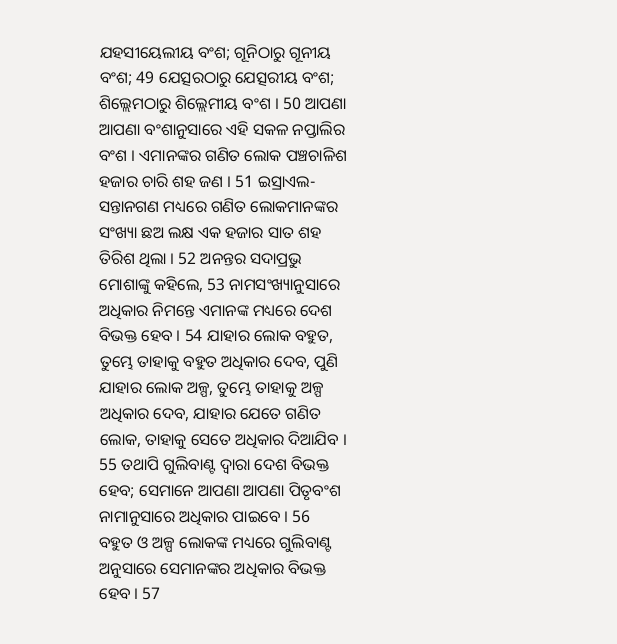ଯହସୀୟେଲୀୟ ବଂଶ; ଗୂନିଠାରୁ ଗୂନୀୟ ବଂଶ; 49 ଯେତ୍ସରଠାରୁ ଯେତ୍ସରୀୟ ବଂଶ; ଶିଲ୍ଲେମଠାରୁ ଶିଲ୍ଲେମୀୟ ବଂଶ । 50 ଆପଣା ଆପଣା ବଂଶାନୁସାରେ ଏହି ସକଳ ନପ୍ତାଲିର ବଂଶ । ଏମାନଙ୍କର ଗଣିତ ଲୋକ ପଞ୍ଚଚାଳିଶ ହଜାର ଚାରି ଶହ ଜଣ । 51 ଇସ୍ରାଏଲ-ସନ୍ତାନଗଣ ମଧ୍ୟରେ ଗଣିତ ଲୋକମାନଙ୍କର ସଂଖ୍ୟା ଛଅ ଲକ୍ଷ ଏକ ହଜାର ସାତ ଶହ ତିରିଶ ଥିଲା । 52 ଅନନ୍ତର ସଦାପ୍ରଭୁ ମୋଶାଙ୍କୁ କହିଲେ, 53 ନାମସଂଖ୍ୟାନୁସାରେ ଅଧିକାର ନିମନ୍ତେ ଏମାନଙ୍କ ମଧ୍ୟରେ ଦେଶ ବିଭକ୍ତ ହେବ । 54 ଯାହାର ଲୋକ ବହୁତ, ତୁମ୍ଭେ ତାହାକୁ ବହୁତ ଅଧିକାର ଦେବ, ପୁଣି ଯାହାର ଲୋକ ଅଳ୍ପ, ତୁମ୍ଭେ ତାହାକୁ ଅଳ୍ପ ଅଧିକାର ଦେବ, ଯାହାର ଯେତେ ଗଣିତ ଲୋକ, ତାହାକୁ ସେତେ ଅଧିକାର ଦିଆଯିବ । 55 ତଥାପି ଗୁଲିବାଣ୍ଟ ଦ୍ଵାରା ଦେଶ ବିଭକ୍ତ ହେବ; ସେମାନେ ଆପଣା ଆପଣା ପିତୃବଂଶ ନାମାନୁସାରେ ଅଧିକାର ପାଇବେ । 56 ବହୁତ ଓ ଅଳ୍ପ ଲୋକଙ୍କ ମଧ୍ୟରେ ଗୁଲିବାଣ୍ଟ ଅନୁସାରେ ସେମାନଙ୍କର ଅଧିକାର ବିଭକ୍ତ ହେବ । 57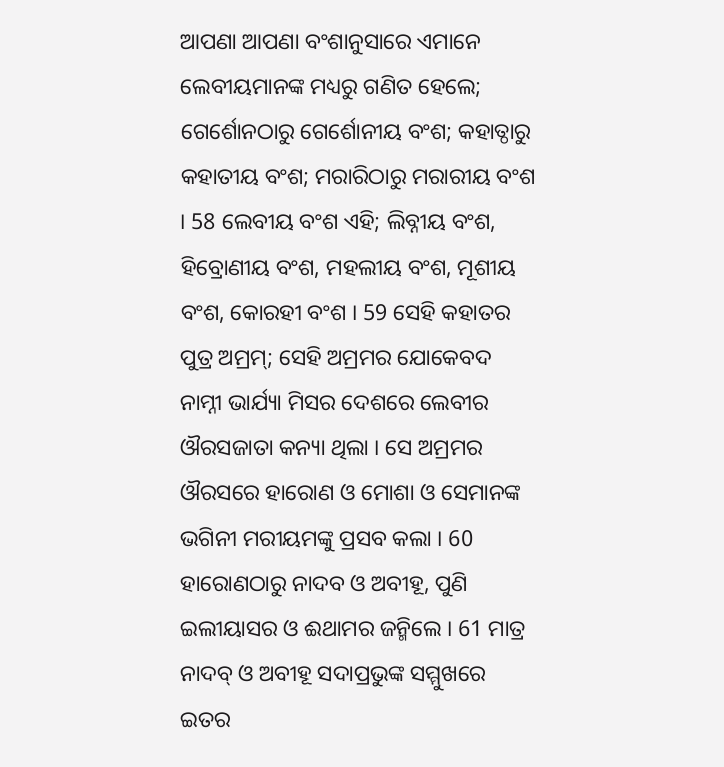ଆପଣା ଆପଣା ବଂଶାନୁସାରେ ଏମାନେ ଲେବୀୟମାନଙ୍କ ମଧ୍ୟରୁ ଗଣିତ ହେଲେ; ଗେର୍ଶୋନଠାରୁ ଗେର୍ଶୋନୀୟ ବଂଶ; କହାତ୍ଠାରୁ କହାତୀୟ ବଂଶ; ମରାରିଠାରୁ ମରାରୀୟ ବଂଶ । 58 ଲେବୀୟ ବଂଶ ଏହି; ଲିବ୍ନୀୟ ବଂଶ, ହିବ୍ରୋଣୀୟ ବଂଶ, ମହଲୀୟ ବଂଶ, ମୂଶୀୟ ବଂଶ, କୋରହୀ ବଂଶ । 59 ସେହି କହାତର ପୁତ୍ର ଅମ୍ରମ୍; ସେହି ଅମ୍ରମର ଯୋକେବଦ ନାମ୍ନୀ ଭାର୍ଯ୍ୟା ମିସର ଦେଶରେ ଲେବୀର ଔରସଜାତା କନ୍ୟା ଥିଲା । ସେ ଅମ୍ରମର ଔରସରେ ହାରୋଣ ଓ ମୋଶା ଓ ସେମାନଙ୍କ ଭଗିନୀ ମରୀୟମଙ୍କୁ ପ୍ରସବ କଲା । 60 ହାରୋଣଠାରୁ ନାଦବ ଓ ଅବୀହୂ, ପୁଣି ଇଲୀୟାସର ଓ ଈଥାମର ଜନ୍ମିଲେ । 61 ମାତ୍ର ନାଦବ୍ ଓ ଅବୀହୂ ସଦାପ୍ରଭୁଙ୍କ ସମ୍ମୁଖରେ ଇତର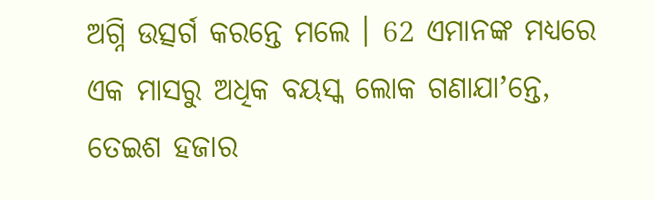ଅଗ୍ନି ଉତ୍ସର୍ଗ କରନ୍ତେ ମଲେ । 62 ଏମାନଙ୍କ ମଧ୍ୟରେ ଏକ ମାସରୁ ଅଧିକ ବୟସ୍କ ଲୋକ ଗଣାଯାʼନ୍ତେ, ତେଇଶ ହଜାର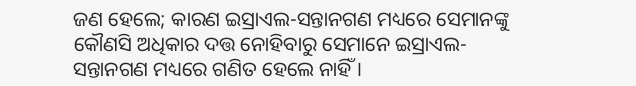ଜଣ ହେଲେ; କାରଣ ଇସ୍ରାଏଲ-ସନ୍ତାନଗଣ ମଧ୍ୟରେ ସେମାନଙ୍କୁ କୌଣସି ଅଧିକାର ଦତ୍ତ ନୋହିବାରୁ ସେମାନେ ଇସ୍ରାଏଲ-ସନ୍ତାନଗଣ ମଧ୍ୟରେ ଗଣିତ ହେଲେ ନାହିଁ ।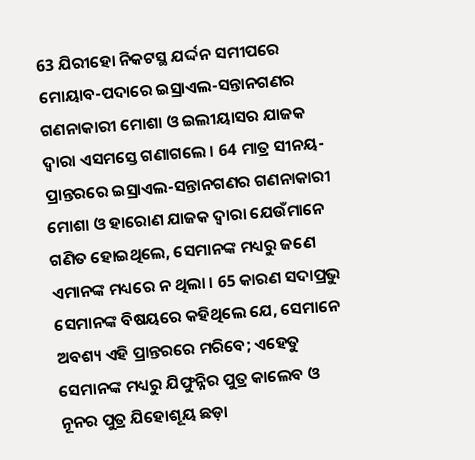63 ଯିରୀହୋ ନିକଟସ୍ଥ ଯର୍ଦ୍ଦନ ସମୀପରେ ମୋୟାବ-ପଦାରେ ଇସ୍ରାଏଲ-ସନ୍ତାନଗଣର ଗଣନାକାରୀ ମୋଶା ଓ ଇଲୀୟାସର ଯାଜକ ଦ୍ଵାରା ଏସମସ୍ତେ ଗଣାଗଲେ । 64 ମାତ୍ର ସୀନୟ-ପ୍ରାନ୍ତରରେ ଇସ୍ରାଏଲ-ସନ୍ତାନଗଣର ଗଣନାକାରୀ ମୋଶା ଓ ହାରୋଣ ଯାଜକ ଦ୍ଵାରା ଯେଉଁମାନେ ଗଣିତ ହୋଇଥିଲେ, ସେମାନଙ୍କ ମଧ୍ୟରୁ ଜଣେ ଏମାନଙ୍କ ମଧ୍ୟରେ ନ ଥିଲା । 65 କାରଣ ସଦାପ୍ରଭୁ ସେମାନଙ୍କ ବିଷୟରେ କହିଥିଲେ ଯେ, ସେମାନେ ଅବଶ୍ୟ ଏହି ପ୍ରାନ୍ତରରେ ମରିବେ; ଏହେତୁ ସେମାନଙ୍କ ମଧ୍ୟରୁ ଯିଫୁନ୍ନିର ପୁତ୍ର କାଲେବ ଓ ନୂନର ପୁତ୍ର ଯିହୋଶୂୟ ଛଡ଼ା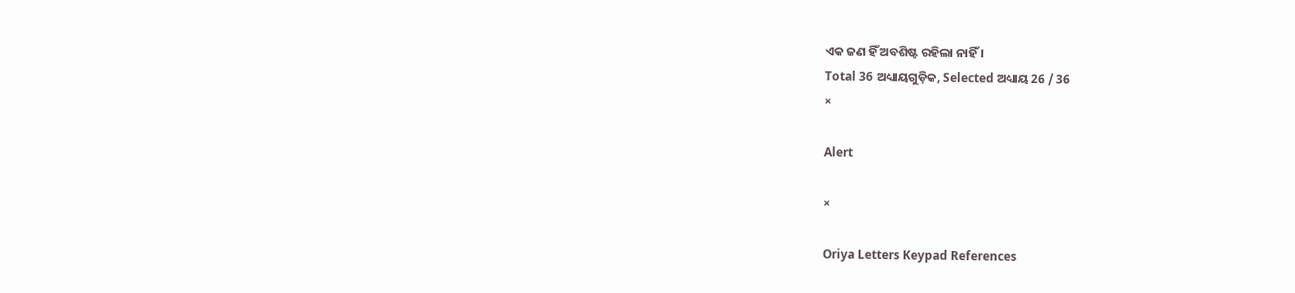ଏକ ଜଣ ହିଁ ଅବଶିଷ୍ଟ ରହିଲା ନାହିଁ ।
Total 36 ଅଧ୍ୟାୟଗୁଡ଼ିକ, Selected ଅଧ୍ୟାୟ 26 / 36
×

Alert

×

Oriya Letters Keypad References